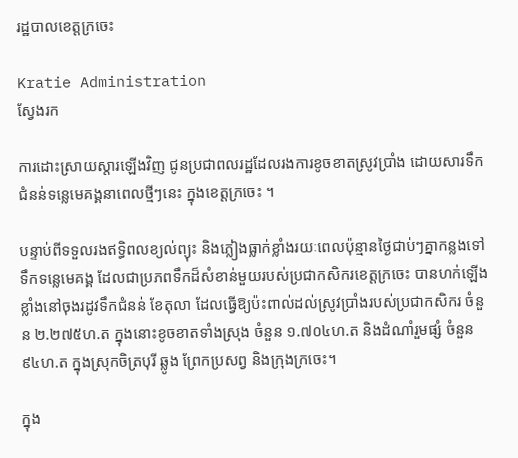រដ្ឋបាលខេត្តក្រចេះ

Kratie Administration
ស្វែងរក

ការដោះស្រាយស្តារឡើងវិញ ជូនប្រជាពលរដ្ឋដែលរងការខូចខាតស្រូវប្រាំង ដោយសារទឹកជំនន់ទន្លេមេគង្គនាពេលថ្មីៗនេះ ក្នុងខេត្តក្រចេះ ។

បន្ទាប់ពីទទួលរងឥទ្ធិពលខ្យល់ព្យុះ និងភ្លៀងធ្លាក់ខ្លាំងរយៈពេលប៉ុន្មានថ្ងៃជាប់ៗគ្នាកន្លងទៅ ទឹកទន្លេមេគង្គ ដែលជាប្រភពទឹកដ៏សំខាន់មួយរបស់ប្រជាកសិករខេត្តក្រចេះ បានហក់ឡើងខ្លាំងនៅចុងរដូវទឹកជំនន់ ខែតុលា ដែលធ្វើឱ្យប៉ះពាល់ដល់ស្រូវប្រាំងរបស់ប្រជាកសិករ ចំនួន ២.២៧៥ហ.ត ក្នុងនោះខូចខាតទាំងស្រុង ចំនួន ១.៧០៤ហ.ត និងដំណាំរួមផ្សំ ចំនួន ៩៤ហ.ត ក្នុងស្រុកចិត្របុរី ឆ្លូង ព្រែកប្រសព្វ និងក្រុងក្រចេះ។

ក្នុង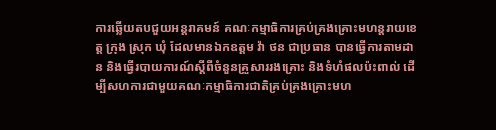ការឆ្លើយតបជួយអន្តរាគមន៍ គណៈកម្មាធិការគ្រប់គ្រងគ្រោះមហន្តរាយខេត្ត ក្រុង ស្រុក ឃុំ ដែលមានឯកឧត្តម វ៉ា ថន ជាប្រធាន បានធ្វើការតាមដាន និងធ្វើរបាយការណ៍ស្តីពីចំនួនគ្រួសាររងគ្រោះ និងទំហំផលប៉ះពាល់ ដើម្បីសហការជាមួយគណៈកម្មាធិការជាតិគ្រប់គ្រងគ្រោះមហ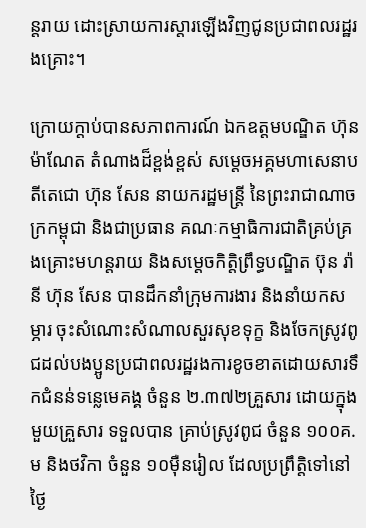ន្តរាយ ដោះស្រាយការស្តារឡើងវិញជូនប្រជាពលរដ្ឋរងគ្រោះ។

ក្រោយក្តាប់បានសភាពការណ៍ ឯកឧត្តមបណ្ឌិត ហ៊ុន ម៉ាណែត តំណាងដ៏ខ្ពង់ខ្ពស់ សម្តេចអគ្គមហាសេនាបតីតេជោ ហ៊ុន សែន នាយករដ្ឋមន្ត្រី នៃព្រះរាជាណាចក្រកម្ពុជា និងជាប្រធាន គណៈកម្មាធិការជាតិគ្រប់គ្រងគ្រោះមហន្តរាយ និងសម្តេចកិត្តិព្រឹទ្ធបណ្ឌិត ប៊ុន រ៉ានី ហ៊ុន សែន បានដឹកនាំក្រុមការងារ និងនាំយកសម្ភារ ចុះសំណោះសំណាលសួរសុខទុក្ខ និងចែកស្រូវពូជដល់បងប្អូនប្រជាពលរដ្ឋរងការខូចខាតដោយសារទឹកជំនន់ទន្លេមេគង្គ ចំនួន ២.៣៧២គ្រួសារ ដោយក្នុងមួយគ្រួសារ ទទួលបាន គ្រាប់ស្រូវពូជ ចំនួន ១០០គ.ម និងថវិកា ចំនួន ១០ម៉ឺនរៀល ដែលប្រព្រឹត្តិទៅនៅថ្ងៃ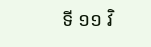ទី ១១ វិ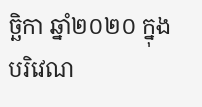ច្ឆិកា ឆ្នាំ២០២០ ក្នុងបរិវេណ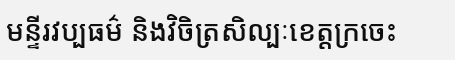មន្ទីរវប្បធម៌ និងវិចិត្រសិល្បៈខេត្តក្រចេះ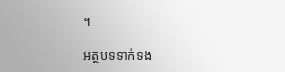។

អត្ថបទទាក់ទង